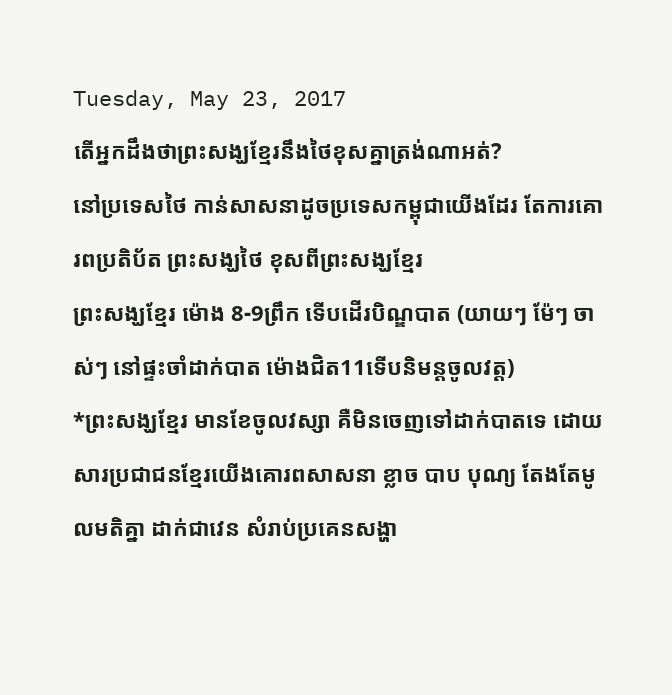Tuesday, May 23, 2017
តើអ្នកដឹងថាព្រះសង្ឃខ្មែរនឹងថៃខុសគ្នាត្រង់ណាអត់?
នៅប្រទេសថៃ កាន់សាសនាដូចប្រទេសកម្ពុជាយើងដែរ តែការគោរពប្រតិប័ត ព្រះសង្ឃថៃ ខុសពីព្រះសង្ឃខ្មែរ
ព្រះសង្ឃខ្មែរ ម៉ោង 8-9ព្រឹក ទើបដើរបិណ្ឌបាត (យាយៗ ម៉ែៗ ចាស់ៗ នៅផ្ទះចាំដាក់បាត ម៉ោងជិត11ទើបនិមន្តចូលវត្ត)
*ព្រះសង្ឃខ្មែរ មានខែចូលវស្សា គឺមិនចេញទៅដាក់បាតទេ ដោយសារប្រជាជនខ្មែរយើងគោរពសាសនា ខ្លាច បាប បុណ្យ តែងតែមូលមតិគ្នា ដាក់ជាវេន សំរាប់ប្រគេនសង្ហា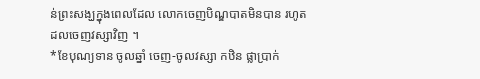ន់ព្រះសង្ឃក្នុងពេលដែល លោកចេញបិណ្ឌបាតមិនបាន រហូតដលចេញវស្សាវិញ ។
*ខែបុណ្យទាន ចូលឆ្នាំ ចេញ-ចូលវស្សា កឋិន ផ្លាប្រាក់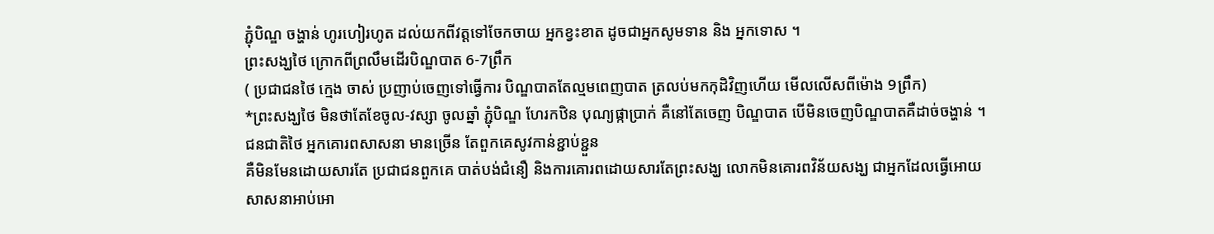ភ្ជុំបិណ្ឌ ចង្ហាន់ ហូរហៀរហូត ដល់យកពីវត្តទៅចែកចាយ អ្នកខ្វះខាត ដូចជាអ្នកសូមទាន និង អ្នកទោស ។
ព្រះសង្ឃថៃ ក្រោកពីព្រលឹមដើរបិណ្ឌបាត 6-7ព្រឹក
( ប្រជាជនថៃ ក្មេង ចាស់ ប្រញាប់ចេញទៅធ្វើការ បិណ្ឌបាតតែល្មមពេញបាត ត្រលប់មកកុដិវិញហើយ មើលលើសពីម៉ោង 9ព្រឹក)
*ព្រះសង្ឃថៃ មិនថាតែខែចូល-វស្សា ចូលឆ្នាំ ភ្ជុំបិណ្ឌ ហែរកឋិន បុណ្យផ្កាប្រាក់ គឺនៅតែចេញ បិណ្ឌបាត បើមិនចេញបិណ្ឌបាតគឺដាច់ចង្ហាន់ ។ ជនជាតិថៃ អ្នកគោរពសាសនា មានច្រើន តែពួកគេសូវកាន់ខ្ជាប់ខ្ជួន
គឺមិនមែនដោយសារតែ ប្រជាជនពួកគេ បាត់បង់ជំនឿ និងការគោរពដោយសារតែព្រះសង្ឃ លោកមិនគោរពវិន័យសង្ឃ ជាអ្នកដែលធ្វើអោយសាសនាអាប់អោ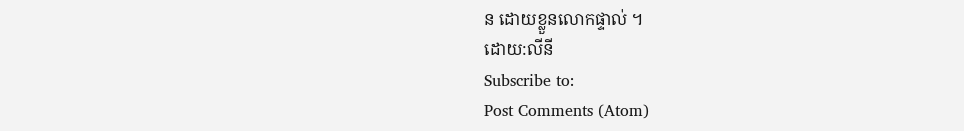ន ដោយខ្លួនលោកផ្ទាល់ ។
ដោយ:លីនី
Subscribe to:
Post Comments (Atom)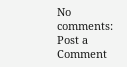No comments:
Post a Comment